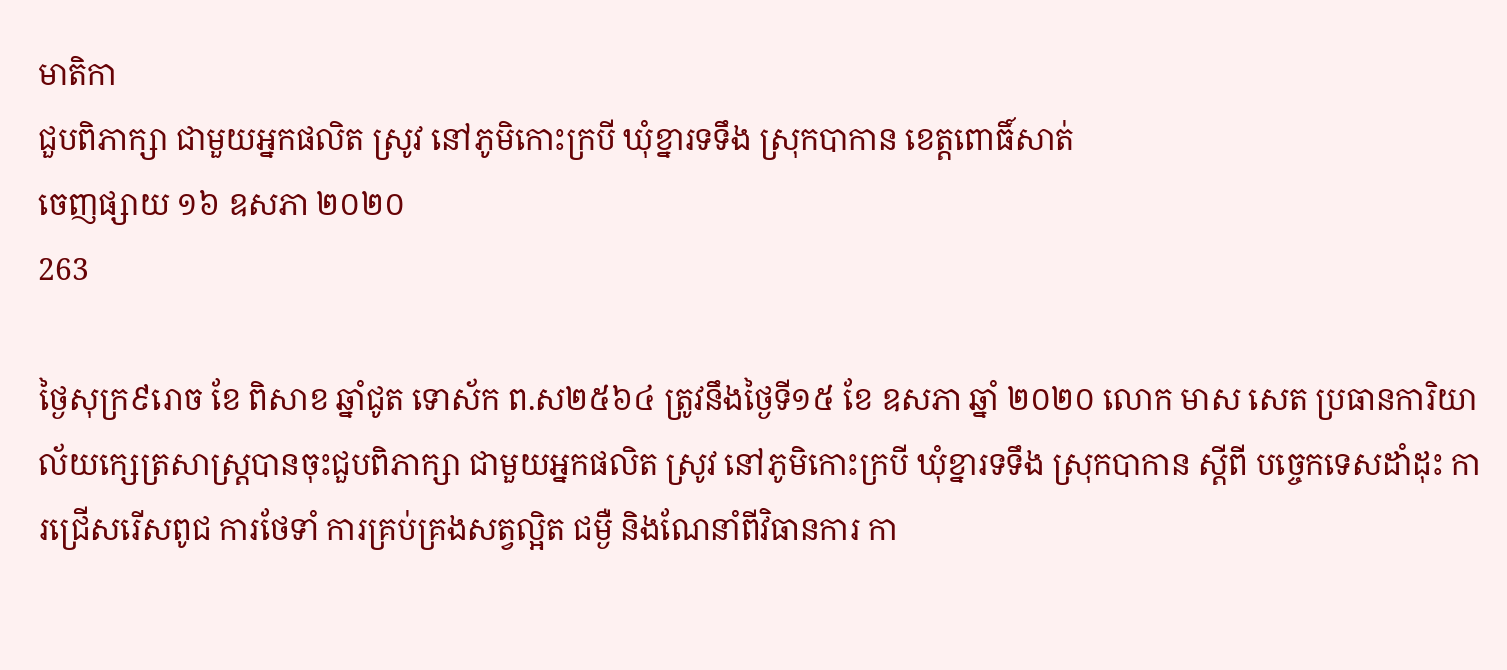មាតិកា
ជួបពិភាក្សា ជាមួយអ្នកផលិត ស្រូវ នៅភូមិកោះក្របី ឃុំខ្នារទទឹង ស្រុកបាកាន ខេត្តពោធិ៍សាត់
ចេញផ្សាយ ១៦ ឧសភា ២០២០
263

ថ្ងៃសុក្រ៩រោច ខែ ពិសាខ ឆ្នាំជូត ទោស័ក ព.ស២៥៦៤ ត្រូវនឹងថ្ងៃទី១៥ ខែ ឧសភា ឆ្នាំ ២០២០ លោក មាស សេត ប្រធានការិយាល័យក្សេត្រសាស្រ្តបានចុះជួបពិភាក្សា ជាមួយអ្នកផលិត ស្រូវ នៅភូមិកោះក្របី ឃុំខ្នារទទឹង ស្រុកបាកាន ស្តីពី បច្ចេកទេសដាំដុះ ការជ្រើសរើសពូជ ការថែទាំ ការគ្រប់គ្រងសត្វល្អិត ជម្ងឺ និងណែនាំពីវិធានការ កា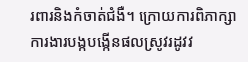រពារនិងកំចាត់ជំងឺ។ ក្រោយការពិភាក្សាការងារបង្កបង្កើនផលស្រូវរដូវវ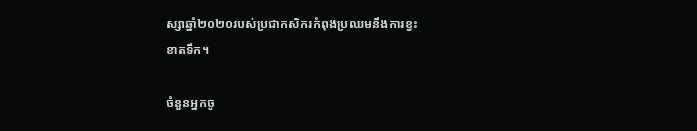ស្សាឆ្នាំ២០២០របស់ប្រជាកសិករកំពុងប្រឈមនឹងការខ្វះ
ខាតទឹក។

ចំនួនអ្នកចូ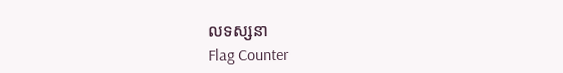លទស្សនា
Flag Counter